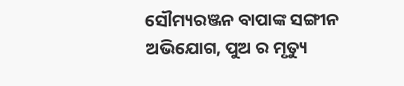ସୌମ୍ୟରଞ୍ଜନ ବାପାଙ୍କ ସଙ୍ଗୀନ ଅଭିଯୋଗ, ପୁଅ ର ମୃତ୍ୟୁ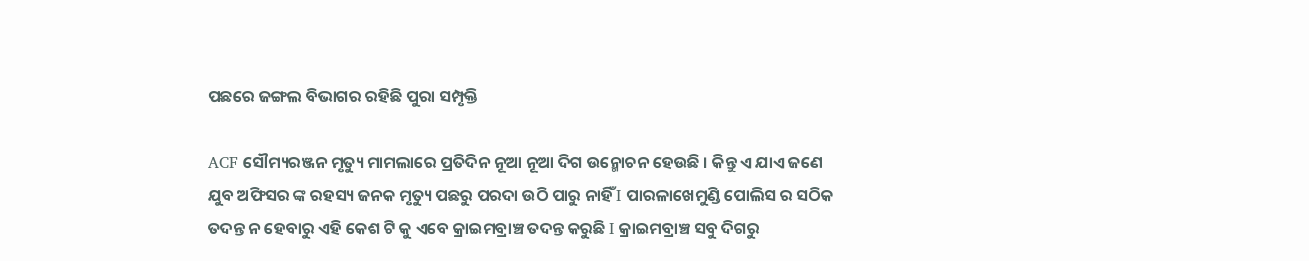ପଛରେ ଜଙ୍ଗଲ ବିଭାଗର ରହିଛି ପୁରା ସମ୍ପୃକ୍ତି

ACF ସୌମ୍ୟରଞ୍ଜନ ମୃତ୍ୟୁ ମାମଲାରେ ପ୍ରତିଦିନ ନୂଆ ନୂଆ ଦିଗ ଉନ୍ମୋଚନ ହେଉଛି । କିନ୍ତୁ ଏ ଯାଏ ଜଣେ ଯୁବ ଅଫିସର ଙ୍କ ରହସ୍ୟ ଜନକ ମୃତ୍ୟୁ ପଛରୁ ପରଦା ଉଠି ପାରୁ ନାହିଁ I ପାରଳାଖେମୁଣ୍ଡି ପୋଲିସ ର ସଠିକ ତଦନ୍ତ ନ ହେବାରୁ ଏହି କେଶ ଟି କୁ ଏବେ କ୍ରାଇମବ୍ରାଞ୍ଚ ତଦନ୍ତ କରୁଛି I କ୍ରାଇମବ୍ରାଞ୍ଚ ସବୁ ଦିଗରୁ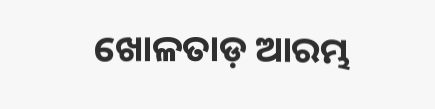ଖୋଳତାଡ଼ ଆରମ୍ଭ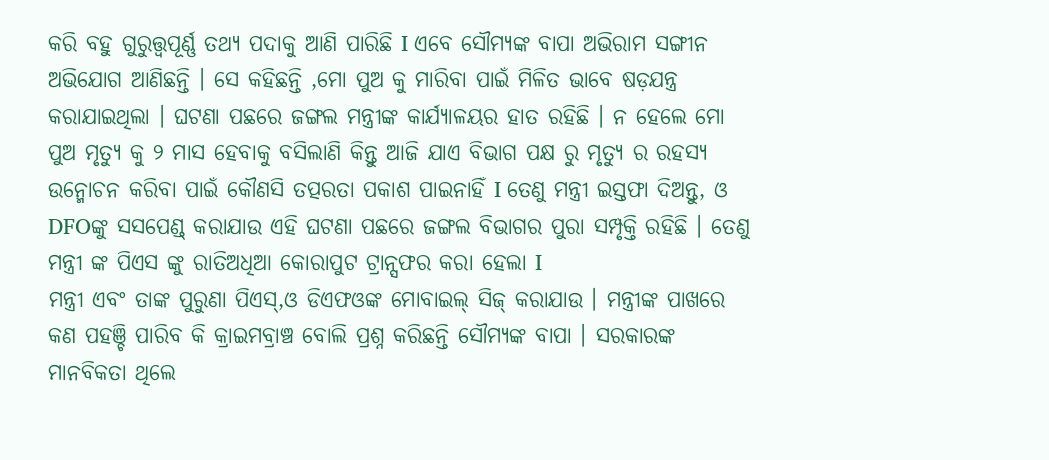କରି ବହୁ ଗୁରୁତ୍ତ୍ୱପୂର୍ଣ୍ଣ ତଥ୍ୟ ପଦାକୁ ଆଣି ପାରିଛି I ଏବେ ସୌମ୍ୟଙ୍କ ବାପା ଅଭିରାମ ସଙ୍ଗୀନ ଅଭିଯୋଗ ଆଣିଛନ୍ତି । ସେ କହିଛନ୍ତି ,ମୋ ପୁଅ କୁ ମାରିବା ପାଇଁ ମିଳିତ ଭାବେ ଷଡ଼ଯନ୍ତ୍ର କରାଯାଇଥିଲା । ଘଟଣା ପଛରେ ଜଙ୍ଗଲ ମନ୍ତ୍ରୀଙ୍କ କାର୍ଯ୍ୟାଳୟର ହାତ ରହିଛି । ନ ହେଲେ ମୋ ପୁଅ ମୃତ୍ୟୁ କୁ ୨ ମାସ ହେବାକୁ ବସିଲାଣି କିନ୍ତୁ ଆଜି ଯାଏ ବିଭାଗ ପକ୍ଷ ରୁ ମୃତ୍ୟୁ ର ରହସ୍ୟ ଉନ୍ମୋଚନ କରିବା ପାଇଁ କୌଣସି ତତ୍ପରତା ପକାଶ ପାଇନାହିଁ I ତେଣୁ ମନ୍ତ୍ରୀ ଇସ୍ତଫା ଦିଅନ୍ତୁ, ଓ DFOଙ୍କୁ ସସପେଣ୍ଡ୍ କରାଯାଉ ଏହି ଘଟଣା ପଛରେ ଜଙ୍ଗଲ ବିଭାଗର ପୁରା ସମ୍ପୃକ୍ତି ରହିଛି । ତେଣୁ ମନ୍ତ୍ରୀ ଙ୍କ ପିଏସ ଙ୍କୁ ରାତିଅଧିଆ କୋରାପୁଟ ଟ୍ରାନ୍ସଫର କରା ହେଲା I
ମନ୍ତ୍ରୀ ଏବଂ ତାଙ୍କ ପୁରୁଣା ପିଏସ୍,ଓ ଡିଏଫଓଙ୍କ ମୋବାଇଲ୍ ସିଜ୍ କରାଯାଉ । ମନ୍ତ୍ରୀଙ୍କ ପାଖରେ କଣ ପହଞ୍ଚି ପାରିବ କି କ୍ରାଇମବ୍ରାଞ୍ଚ ବୋଲି ପ୍ରଶ୍ନ କରିଛନ୍ତି ସୌମ୍ୟଙ୍କ ବାପା । ସରକାରଙ୍କ ମାନବିକତା ଥିଲେ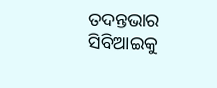ତଦନ୍ତଭାର ସିବିଆଇକୁ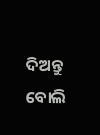ଦିଅନ୍ତୁ ବୋଲି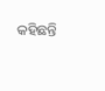କହିଛନ୍ତି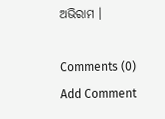ଅଭିରାମ ।

Comments (0)
Add Comment